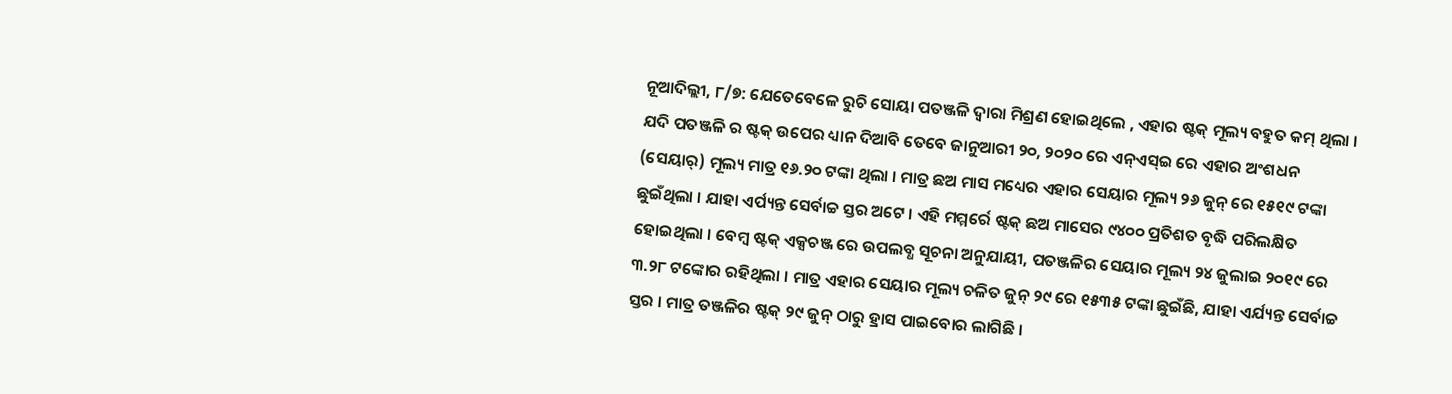ନୂଆଦିଲ୍ଲୀ, ୮/୭: ଯେତେବେଳେ ରୁଚି ସୋୟା ପତଞ୍ଜଳି ଦ୍ୱାରା ମିଶ୍ରଣ ହୋଇଥିଲେ , ଏହାର ଷ୍ଟକ୍ ମୂଲ୍ୟ ବହୁତ କମ୍ ଥିଲା । ଯଦି ପତଞ୍ଜଳି ର ଷ୍ଟକ୍ ଉପେର ଧ୍ୟାନ ଦିଆିବ ତେବେ ଜାନୁଆରୀ ୨୦, ୨୦୨୦ ରେ ଏନ୍ଏସ୍ଇ ରେ ଏହାର ଅଂଶଧନ (ସେୟାର୍) ମୂଲ୍ୟ ମାତ୍ର ୧୬.୨୦ ଟଙ୍କା ଥିଲା । ମାତ୍ର ଛଅ ମାସ ମଧ୍ୟେର ଏହାର ସେୟାର ମୂଲ୍ୟ ୨୬ ଜୁନ୍ ରେ ୧୫୧୯ ଟଙ୍କା ଛୁଇଁଥିଲା । ଯାହା ଏର୍ପ୍ୟନ୍ତ ସେର୍ବାଚ୍ଚ ସ୍ତର ଅଟେ । ଏହି ମମ୍ମର୍ରେ ଷ୍ଟକ୍ ଛଅ ମାସେର ୯୪୦୦ ପ୍ରତିଶତ ବୃଦ୍ଧି ପରିଲକ୍ଷିତ ହୋଇଥିଲା । ବେମ୍ବ ଷ୍ଟକ୍ ଏକ୍ସଚଞ୍ଜ ରେ ଉପଲବ୍ଧ ସୂଚନା ଅନୁଯାୟୀ, ପତଞ୍ଜଳିର ସେୟାର ମୂଲ୍ୟ ୨୪ ଜୁଲାଇ ୨୦୧୯ ରେ ୩.୨୮ ଟଙ୍କୋର ରହିଥିଲା । ମାତ୍ର ଏହାର ସେୟାର ମୂଲ୍ୟ ଚଳିତ ଜୁନ୍ ୨୯ ରେ ୧୫୩୫ ଟଙ୍କା ଛୁଇଁଛି, ଯାହା ଏର୍ଯ୍ୟନ୍ତ ସେର୍ବାଚ୍ଚ ସ୍ତର । ମାତ୍ର ତଞ୍ଜଳିର ଷ୍ଟକ୍ ୨୯ ଜୁନ୍ ଠାରୁ ହ୍ରାସ ପାଇବୋର ଲାଗିଛି ।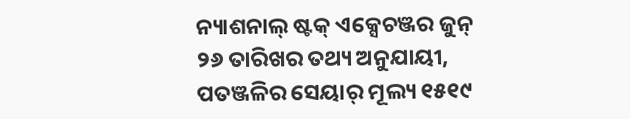ନ୍ୟାଶନାଲ୍ ଷ୍ଟକ୍ ଏକ୍ସେଚଞ୍ଜର ଜୁନ୍ ୨୬ ତାରିଖର ତଥ୍ୟ ଅନୁଯାୟୀ, ପତଞ୍ଜଳିର ସେୟାର୍ ମୂଲ୍ୟ ୧୫୧୯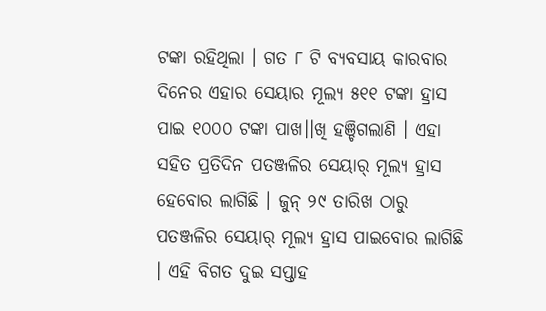ଟଙ୍କା ରହିଥିଲା । ଗତ ୮ ଟି ବ୍ୟବସାୟ କାରବାର ଦିନେର ଏହାର ସେୟାର ମୂଲ୍ୟ ୫୧୧ ଟଙ୍କା ହ୍ରାସ ପାଇ ୧୦୦୦ ଟଙ୍କା ପାଖ।।ଖି ହଞ୍ଚିଗଲାଣି । ଏହା ସହିତ ପ୍ରତିଦିନ ପତଞ୍ଜଳିର ସେୟାର୍ ମୂଲ୍ୟ ହ୍ରାସ ହେବୋର ଲାଗିଛି । ଜୁନ୍ ୨୯ ତାରିଖ ଠାରୁ ପତଞ୍ଜଳିର ସେୟାର୍ ମୂଲ୍ୟ ହ୍ରାସ ପାଇବୋର ଲାଗିଛି । ଏହି ବିଗତ ଦୁଇ ସପ୍ତାହ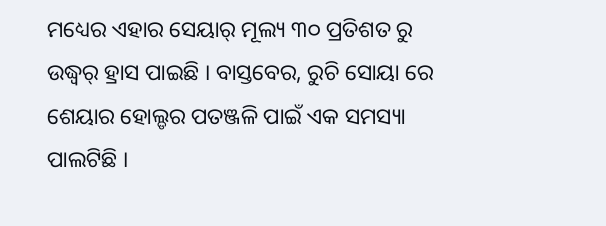ମଧ୍ୟେର ଏହାର ସେୟାର୍ ମୂଲ୍ୟ ୩୦ ପ୍ରତିଶତ ରୁ ଉଦ୍ଧ୍ୱର୍ ହ୍ରାସ ପାଇଛି । ବାସ୍ତବେର, ରୁଚି ସୋୟା ରେ ଶେୟାର ହୋଲ୍ଡର ପତଞ୍ଜଳି ପାଇଁ ଏକ ସମସ୍ୟା ପାଲଟିଛି ।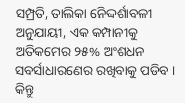ସମ୍ପ୍ରତି, ତାଲିକା ନେିଦ୍ଦର୍ଶାବଳୀ ଅନୁଯାୟୀ, ଏକ କମ୍ପାନୀକୁ ଅତିକମେର ୨୫% ଅଂଶଧନ ସବର୍ସାଧାରଣେର ରଖିବାକୁ ପଡିବ । କିନ୍ତୁ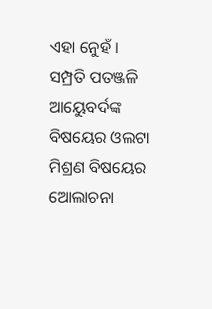ଏହା ନେୁହଁ । ସମ୍ପ୍ରତି ପତଞ୍ଜଳି ଆୟେୁବର୍ଦଙ୍କ ବିଷୟେର ଓଲଟା ମିଶ୍ରଣ ବିଷୟେର ଅୋଲାଚନା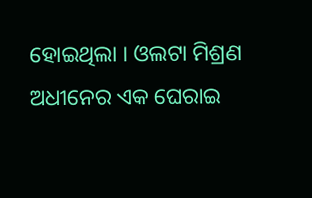ହୋଇଥିଲା । ଓଲଟା ମିଶ୍ରଣ ଅଧୀନେର ଏକ ଘେରାଇ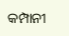କମ୍ପାନୀ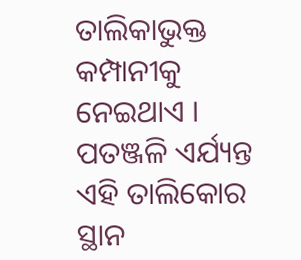ତାଲିକାଭୁକ୍ତ କମ୍ପାନୀକୁ ନେଇଥାଏ । ପତଞ୍ଜଳି ଏର୍ଯ୍ୟନ୍ତ ଏହି ତାଲିକୋର ସ୍ଥାନ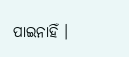ପାଇନାହିଁ ।